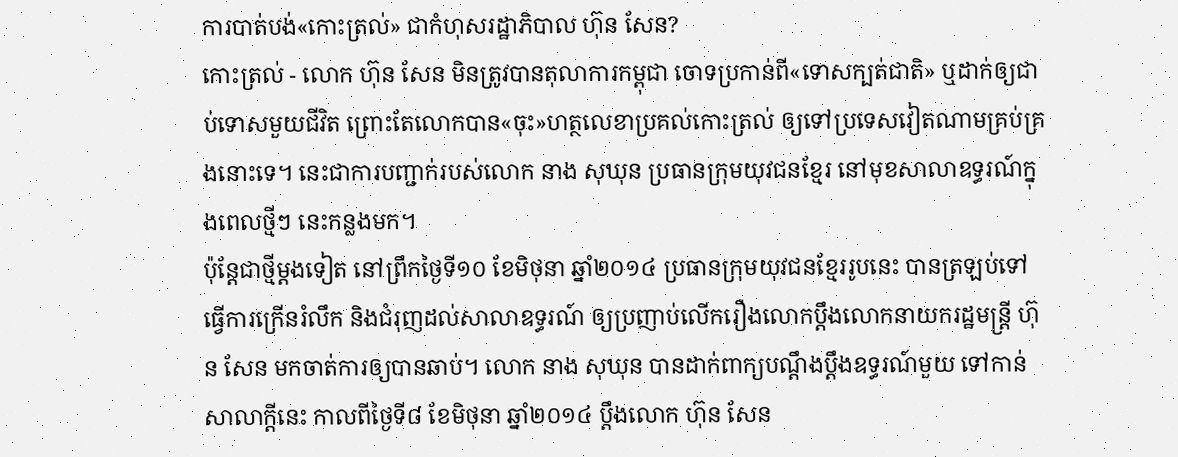ការបាត់បង់«កោះត្រល់» ជាកំហុសរដ្ឋាភិបាល ហ៊ុន សែន?
កោះត្រល់ - លោក ហ៊ុន សែន មិនត្រូវបានតុលាការកម្ពុជា ចោទប្រកាន់ពី«ទោសក្បត់ជាតិ» ឬដាក់ឲ្យជាប់ទោសមួយជីវិត ព្រោះតែលោកបាន«ចុះ»ហត្ថលេខាប្រគល់កោះត្រល់ ឲ្យទៅប្រទេសវៀតណាមគ្រប់គ្រងនោះទេ។ នេះជាការបញ្ជាក់របស់លោក នាង សុឃុន ប្រធានក្រុមយុវជនខ្មែរ នៅមុខសាលាឧទ្ធរណ៍ក្នុងពេលថ្មីៗ នេះកន្លងមក។
ប៉ុន្តែជាថ្មីម្ដងទៀត នៅព្រឹកថ្ងៃទី១០ ខែមិថុនា ឆ្នាំ២០១៤ ប្រធានក្រុមយុវជនខ្មែររូបនេះ បានត្រឡប់ទៅធ្វើការក្រើនរំលឹក និងជំរុញដល់សាលាឧទ្ធរណ៍ ឲ្យប្រញាប់លើករឿងលោកប្តឹងលោកនាយករដ្ឋមន្រ្តី ហ៊ុន សែន មកចាត់ការឲ្យបានឆាប់។ លោក នាង សុឃុន បានដាក់ពាក្យបណ្ដឹងប្ដឹងឧទ្ធរណ៍មួយ ទៅកាន់សាលាក្តីនេះ កាលពីថ្ងៃទី៨ ខែមិថុនា ឆ្នាំ២០១៤ ប្ដឹងលោក ហ៊ុន សែន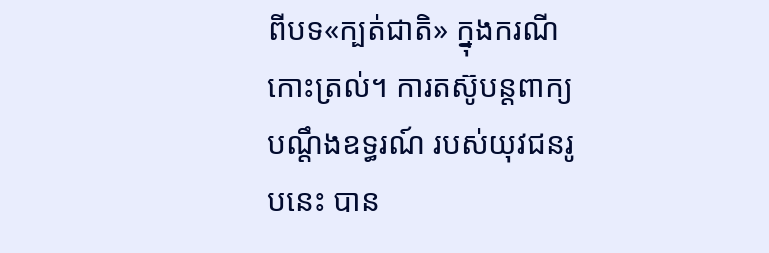ពីបទ«ក្បត់ជាតិ» ក្នុងករណីកោះត្រល់។ ការតស៊ូបន្តពាក្យបណ្តឹងឧទ្ធរណ៍ របស់យុវជនរូបនេះ បាន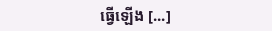ធ្វើឡើង [...]